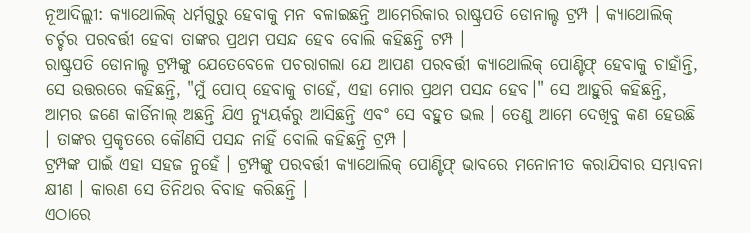ନୂଆଦିଲ୍ଲୀ: କ୍ୟାଥୋଲିକ୍ ଧର୍ମଗୁରୁ ହେବାକୁ ମନ ବଳାଇଛନ୍ତି ଆମେରିକାର ରାଷ୍ଟ୍ରପତି ଡୋନାଲ୍ଡ ଟ୍ରମ୍ପ । କ୍ୟାଥୋଲିକ୍ ଚର୍ଚ୍ଚର ପରବର୍ତ୍ତୀ ହେବା ତାଙ୍କର ପ୍ରଥମ ପସନ୍ଦ ହେବ ବୋଲି କହିଛନ୍ତି ଟମ୍ପ ।
ରାଷ୍ଟ୍ରପତି ଡୋନାଲ୍ଡ ଟ୍ରମ୍ପଙ୍କୁ ଯେତେବେଳେ ପଚରାଗଲା ଯେ ଆପଣ ପରବର୍ତ୍ତୀ କ୍ୟାଥୋଲିକ୍ ପୋଣ୍ଟିଫ୍ ହେବାକୁ ଚାହାଁନ୍ତି, ସେ ଉତ୍ତରରେ କହିଛନ୍ତି, "ମୁଁ ପୋପ୍ ହେବାକୁ ଚାହେଁ, ଏହା ମୋର ପ୍ରଥମ ପସନ୍ଦ ହେବ।" ସେ ଆହୁରି କହିଛନ୍ତି, ଆମର ଜଣେ କାର୍ଡିନାଲ୍ ଅଛନ୍ତି ଯିଏ ନ୍ୟୁୟର୍କରୁ ଆସିଛନ୍ତି ଏବଂ ସେ ବହୁତ ଭଲ । ତେଣୁ ଆମେ ଦେଖିବୁ କଣ ହେଉଛି । ତାଙ୍କର ପ୍ରକୃତରେ କୌଣସି ପସନ୍ଦ ନାହିଁ ବୋଲି କହିଛନ୍ତି ଟ୍ରମ୍ପ ।
ଟ୍ରମ୍ପଙ୍କ ପାଇଁ ଏହା ସହଜ ନୁହେଁ । ଟ୍ରମ୍ପଙ୍କୁ ପରବର୍ତ୍ତୀ କ୍ୟାଥୋଲିକ୍ ପୋଣ୍ଟିଫ୍ ଭାବରେ ମନୋନୀତ କରାଯିବାର ସମ୍ଭାବନା କ୍ଷୀଣ । କାରଣ ସେ ତିନିଥର ବିବାହ କରିଛନ୍ତି ।
ଏଠାରେ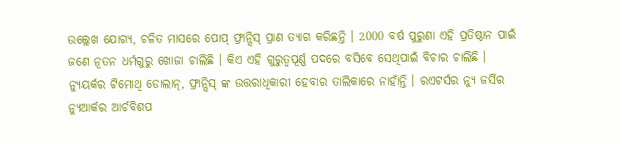ଉଲ୍ଲେଖ ଯୋଗ୍ୟ, ଚଳିତ ମାସରେ ପୋପ୍ ଫ୍ରାନ୍ସିସ୍ ପ୍ରାଣ ତ୍ୟାଗ କରିଛନ୍ତି । 2000 ବର୍ଷ ପୁରୁଣା ଏହି ପ୍ରତିଷ୍ଠାନ ପାଇଁ ଜଣେ ନୂତନ ଧର୍ମଗୁରୁ ଖୋଜା ଚାଲିଛି । କିଏ ଏହି ଗୁରୁତ୍ୱପୂର୍ଣ୍ଣ ପଦରେ ବସିବେ ସେଥିପାଇଁ ବିଚାର ଚାଲିଛି । ନ୍ୟୁୟର୍କର ଟିମୋଥି ଡୋଲାନ୍, ଫ୍ରାନ୍ସିସ୍ ଙ୍କ ଉତ୍ତରାଧିକାରୀ ହେବାର ତାଲିକାରେ ନାହାଁନ୍ତି । ରଏଟର୍ସର ନ୍ୟୁ ଜର୍ସିର ନ୍ୟୁଆର୍କର ଆର୍ଚବିଶପ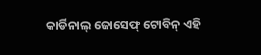କାର୍ଡିନାଲ୍ ଜୋସେଫ୍ ଟୋବିନ୍ ଏହି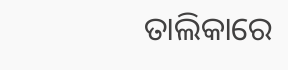ତାଲିକାରେ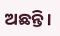ଅଛନ୍ତି ।